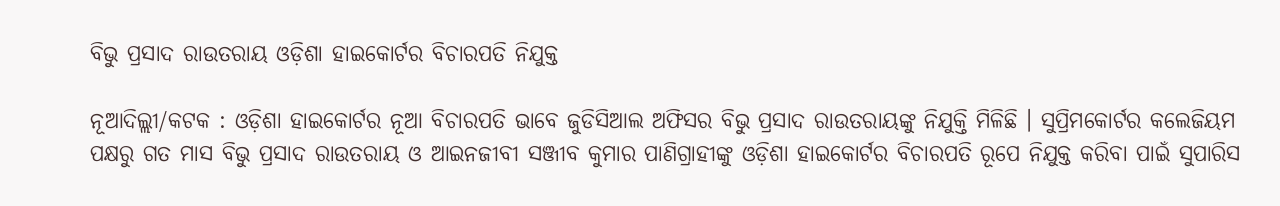ବିଭୁ ପ୍ରସାଦ ରାଉତରାୟ ଓଡ଼ିଶା ହାଇକୋର୍ଟର ବିଚାରପତି ନିଯୁକ୍ତ

ନୂଆଦିଲ୍ଲୀ/କଟକ : ଓଡ଼ିଶା ହାଇକୋର୍ଟର ନୂଆ ବିଚାରପତି ଭାବେ ଜୁଡିସିଆଲ ଅଫିସର ବିଭୁ ପ୍ରସାଦ ରାଉତରାୟଙ୍କୁ ନିଯୁକ୍ତି ମିଳିଛି । ସୁପ୍ରିମକୋର୍ଟର କଲେଜିୟମ ପକ୍ଷରୁ ଗତ ମାସ ବିଭୁ ପ୍ରସାଦ ରାଉତରାୟ ଓ ଆଇନଜୀବୀ ସଞ୍ଜୀବ କୁମାର ପାଣିଗ୍ରାହୀଙ୍କୁ ଓଡ଼ିଶା ହାଇକୋର୍ଟର ବିଚାରପତି ରୂପେ ନିଯୁକ୍ତ କରିବା ପାଇଁ ସୁପାରିସ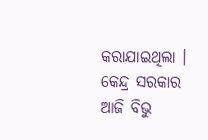କରାଯାଇଥିଲା । କେନ୍ଦ୍ର ସରକାର ଆଜି ବିଭୁ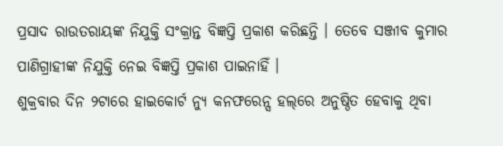ପ୍ରସାଦ ରାଉତରାୟଙ୍କ ନିଯୁକ୍ତି ସଂକ୍ରାନ୍ତ ବିଜ୍ଞପ୍ତି ପ୍ରକାଶ କରିଛନ୍ତି । ତେବେ ସଞ୍ଜୀବ କୁମାର ପାଣିଗ୍ରାହୀଙ୍କ ନିଯୁକ୍ତି ନେଇ ବିଜ୍ଞପ୍ତି ପ୍ରକାଶ ପାଇନାହିଁ ।
ଶୁକ୍ରବାର ଦିନ ୨ଟାରେ ହାଇକୋର୍ଟ ନ୍ୟୁ କନଫରେନ୍ସ ହଲ୍‌ରେ ଅନୁଷ୍ଠିତ ହେବାକୁ ଥିବା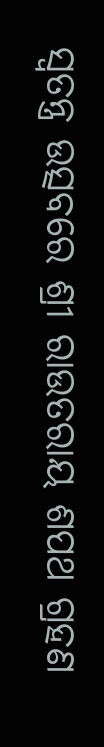ସ୍ୱତନ୍ତ୍ର ଉତ୍ସବରେ ଶ୍ରୀ ରାଉତରାୟ ଶପଥ ଗ୍ରହଣ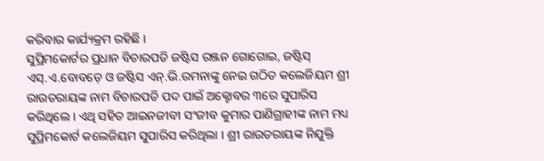କରିବାର କାର୍ଯ୍ୟକ୍ରମ ରହିଛି ।
ସୁପ୍ରିମକୋର୍ଟର ପ୍ରଧାନ ବିଚାରପତି ଜଷ୍ଟିସ ରଞ୍ଜନ ଗୋଗୋଇ, ଜଷ୍ଟିସ୍ ଏସ୍‌.ଏ.ବୋବଡ଼େ ଓ ଜଷ୍ଟିସ ଏନ୍‌.ଭି.ରମନାଙ୍କୁ ନେଇ ଗଠିତ କଲେଜିୟମ ଶ୍ରୀ ରାଉତରାୟଙ୍କ ନାମ ବିଚାରପତି ପଦ ପାଇଁ ଅକ୍ଟୋବର ୩ରେ ସୁପାରିସ କରିଥିଲେ । ଏଥି ସହିତ ଆଇନଜୀବୀ ସଂଜୀବ କୁମାର ପାଣିଗ୍ରାହୀଙ୍କ ନାମ ମଧ୍ୟ ସୁପ୍ରିମକୋର୍ଟ କଲେଜିୟମ ସୁପାରିସ କରିଥିଲା । ଶ୍ରୀ ରାଉତରାୟଙ୍କ ନିଯୁକ୍ତି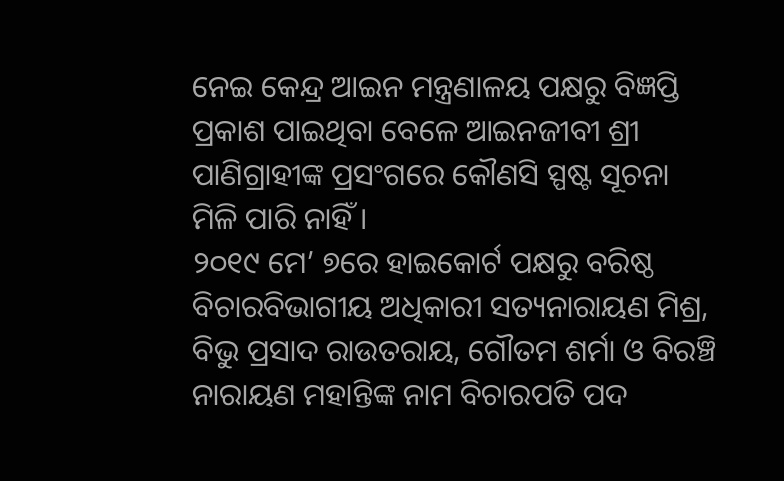ନେଇ କେନ୍ଦ୍ର ଆଇନ ମନ୍ତ୍ରଣାଳୟ ପକ୍ଷରୁ ବିଜ୍ଞପ୍ତି ପ୍ରକାଶ ପାଇଥିବା ବେଳେ ଆଇନଜୀବୀ ଶ୍ରୀ ପାଣିଗ୍ରାହୀଙ୍କ ପ୍ରସଂଗରେ କୌଣସି ସ୍ପଷ୍ଟ ସୂଚନା ମିଳି ପାରି ନାହିଁ ।
୨୦୧୯ ମେ’ ୭ରେ ହାଇକୋର୍ଟ ପକ୍ଷରୁ ବରିଷ୍ଠ ବିଚାରବିଭାଗୀୟ ଅଧିକାରୀ ସତ୍ୟନାରାୟଣ ମିଶ୍ର, ବିଭୁ ପ୍ରସାଦ ରାଉତରାୟ, ଗୌତମ ଶର୍ମା ଓ ବିରଞ୍ଚି ନାରାୟଣ ମହାନ୍ତିଙ୍କ ନାମ ବିଚାରପତି ପଦ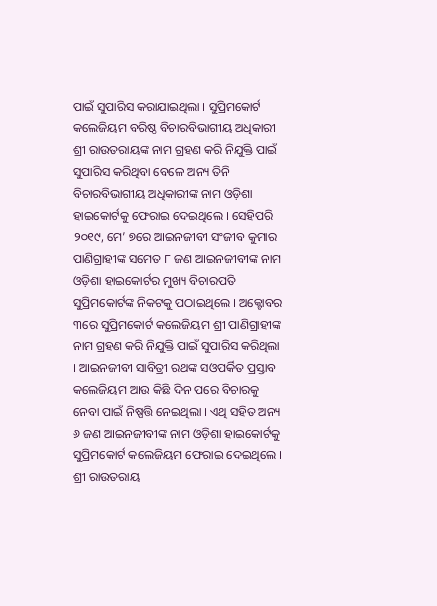ପାଇଁ ସୁପାରିସ କରାଯାଇଥିଲା । ସୁପ୍ରିମକୋର୍ଟ କଲେଜିୟମ ବରିଷ୍ଠ ବିଚାରବିଭାଗୀୟ ଅଧିକାରୀ ଶ୍ରୀ ରାଉତରାୟଙ୍କ ନାମ ଗ୍ରହଣ କରି ନିଯୁକ୍ତି ପାଇଁ ସୁପାରିସ କରିଥିବା ବେଳେ ଅନ୍ୟ ତିନି ବିଚାରବିଭାଗୀୟ ଅଧିକାରୀଙ୍କ ନାମ ଓଡ଼ିଶା ହାଇକୋର୍ଟକୁ ଫେରାଇ ଦେଇଥିଲେ । ସେହିପରି ୨୦୧୯, ମେ’ ୭ରେ ଆଇନଜୀବୀ ସଂଜୀବ କୁମାର ପାଣିଗ୍ରାହୀଙ୍କ ସମେତ ୮ ଜଣ ଆଇନଜୀବୀଙ୍କ ନାମ ଓଡ଼ିଶା ହାଇକୋର୍ଟର ମୁଖ୍ୟ ବିଚାରପତି ସୁପ୍ରିମକୋର୍ଟଙ୍କ ନିକଟକୁ ପଠାଇଥିଲେ । ଅକ୍ଟୋବର ୩ରେ ସୁପ୍ରିମକୋର୍ଟ କଲେଜିୟମ ଶ୍ରୀ ପାଣିଗ୍ରାହୀଙ୍କ ନାମ ଗ୍ରହଣ କରି ନିଯୁକ୍ତି ପାଇଁ ସୁପାରିସ କରିଥିଲା । ଆଇନଜୀବୀ ସାବିତ୍ରୀ ରଥଙ୍କ ସଓପର୍କିତ ପ୍ରସ୍ତାବ କଲେଜିୟମ ଆଉ କିଛି ଦିନ ପରେ ବିଚାରକୁ ନେବା ପାଇଁ ନିଷ୍ପତ୍ତି ନେଇଥିଲା । ଏଥି ସହିତ ଅନ୍ୟ ୬ ଜଣ ଆଇନଜୀବୀଙ୍କ ନାମ ଓଡ଼ିଶା ହାଇକୋର୍ଟକୁ ସୁପ୍ରିମକୋର୍ଟ କଲେଜିୟମ ଫେରାଇ ଦେଇଥିଲେ ।
ଶ୍ରୀ ରାଉତରାୟ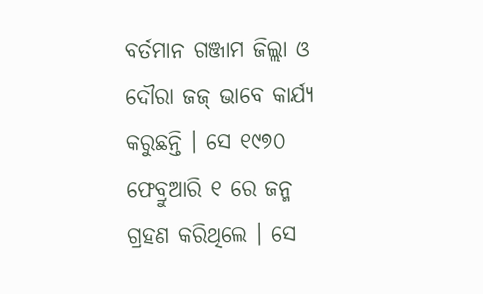ବର୍ତମାନ ଗଞ୍ଜାମ ଜିଲ୍ଲା ଓ ଦୌରା ଜଜ୍ ଭାବେ କାର୍ଯ୍ୟ କରୁଛନ୍ତି । ସେ ୧୯୭୦ ଫେବ୍ରୁଆରି ୧ ରେ ଜନ୍ମ ଗ୍ରହଣ କରିଥିଲେ । ସେ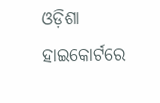ଓଡ଼ିଶା ହାଇକୋର୍ଟରେ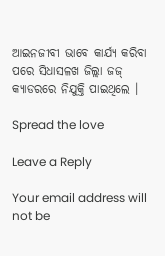ଆଇନଜୀବୀ ଭାବେ କାର୍ଯ୍ୟ କରିବା ପରେ ସିଧାସଳଖ ଜିଲ୍ଲା ଜଜ୍ କ୍ୟାଡରରେ ନିଯୁକ୍ତି ପାଇଥିଲେ ।

Spread the love

Leave a Reply

Your email address will not be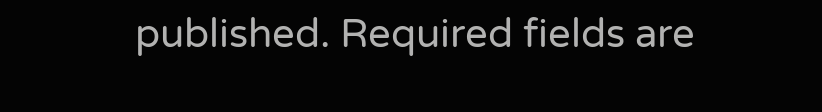published. Required fields are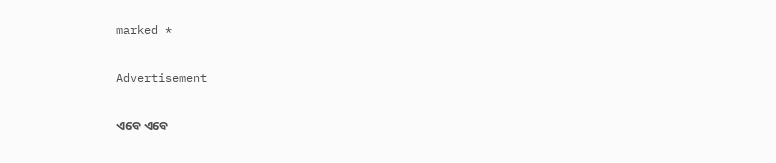marked *

Advertisement

ଏବେ ଏବେ